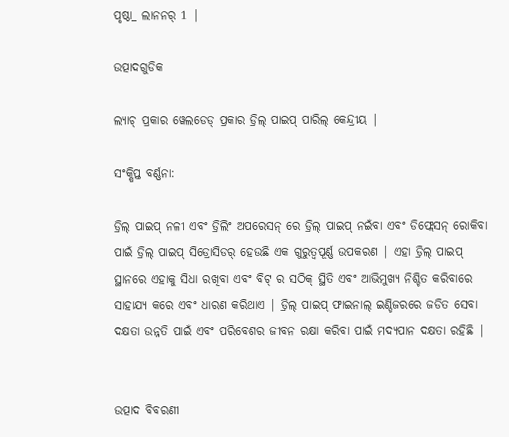ପୃଷ୍ଠା_ ଲାନନର୍ 1 |

ଉତ୍ପାଦଗୁଡିକ

ଲ୍ୟାଚ୍ ପ୍ରକାର ୱେଲଡେଡ୍ ପ୍ରକାର ଡ୍ରିଲ୍ ପାଇପ୍ ପାରିଲ୍ କେନ୍ଦ୍ରୀୟ |

ସଂକ୍ଷିପ୍ତ ବର୍ଣ୍ଣନା:

ଡ୍ରିଲ୍ ପାଇପ୍ ନଳୀ ଏବଂ ଡ୍ରିଲିଂ ଅପରେସନ୍ ରେ ଡ୍ରିଲ୍ ପାଇପ୍ ନଇଁବା ଏବଂ ଡିଫ୍ଲେସନ୍ ରୋକିବା ପାଇଁ ଡ୍ରିଲ୍ ପାଇପ୍ ସିଡ୍ରୋସିଡର୍ ହେଉଛି ଏକ ଗୁରୁତ୍ୱପୂର୍ଣ୍ଣ ଉପକରଣ | ଏହା ଡ୍ରିଲ୍ ପାଇପ୍ ସ୍ଥାନରେ ଏହାକୁ ସିଧା ରଖିବା ଏବଂ ବିଟ୍ ର ସଠିକ୍ ସ୍ଥିତି ଏବଂ ଆଭିମୁଖ୍ୟ ନିଶ୍ଚିତ କରିବାରେ ସାହାଯ୍ୟ କରେ ଏବଂ ଧାରଣ କରିଥାଏ | ଡ୍ରିଲ୍ ପାଇପ୍ ଫାଇନାଲ୍ ଇଣ୍ଡିଜରରେ ଜଡିତ ସେବା ଦକ୍ଷତା ଉନ୍ନତି ପାଇଁ ଏବଂ ପରିବେଶର ଜୀବନ ରକ୍ଷା କରିବା ପାଇଁ ମଦ୍ୟପାନ ଦକ୍ଷତା ରହିଛି |


ଉତ୍ପାଦ ବିବରଣୀ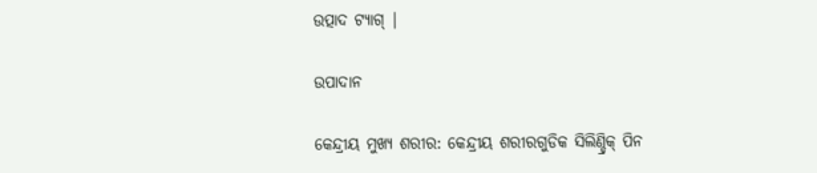ଉତ୍ପାଦ ଟ୍ୟାଗ୍ |

ଉପାଦାନ

କେନ୍ଦ୍ରୀୟ ମୁଖ୍ୟ ଶରୀର: କେନ୍ଦ୍ରୀୟ ଶରୀରଗୁଡିକ ସିଲିଣ୍ଡ୍ରିକ୍ ପିନ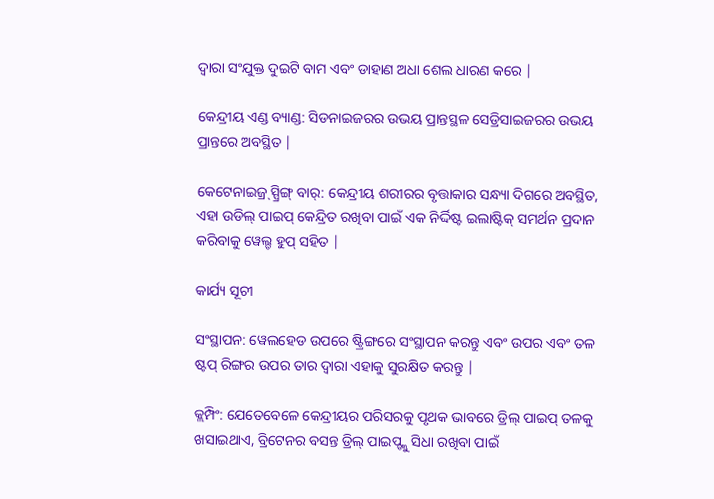ଦ୍ୱାରା ସଂଯୁକ୍ତ ଦୁଇଟି ବାମ ଏବଂ ଡାହାଣ ଅଧା ଶେଲ ଧାରଣ କରେ |

କେନ୍ଦ୍ରୀୟ ଏଣ୍ଡ ବ୍ୟାଣ୍ଡ: ସିଡନାଇଜରର ଉଭୟ ପ୍ରାନ୍ତସ୍ଥଳ ସେଡ୍ରିସାଇଜରର ଉଭୟ ପ୍ରାନ୍ତରେ ଅବସ୍ଥିତ |

କେଟେନାଇଜ୍ର୍ ସ୍ପ୍ରିଙ୍ଗ୍ ବାର୍: କେନ୍ଦ୍ରୀୟ ଶରୀରର ବୃତ୍ତାକାର ସନ୍ଧ୍ୟା ଦିଗରେ ଅବସ୍ଥିତ, ଏହା ଉଡିଲ୍ ପାଇପ୍ କେନ୍ଦ୍ରିତ ରଖିବା ପାଇଁ ଏକ ନିର୍ଦ୍ଦିଷ୍ଟ ଇଲାଷ୍ଟିକ୍ ସମର୍ଥନ ପ୍ରଦାନ କରିବାକୁ ୱେଲ୍ଡ ହୁପ୍ ସହିତ |

କାର୍ଯ୍ୟ ସୂଚୀ

ସଂସ୍ଥାପନ: ୱେଲହେଡ ଉପରେ ଷ୍ଟ୍ରିଙ୍ଗରେ ସଂସ୍ଥାପନ କରନ୍ତୁ ଏବଂ ଉପର ଏବଂ ତଳ ଷ୍ଟପ୍ ରିଙ୍ଗର ଉପର ତାର ଦ୍ୱାରା ଏହାକୁ ସୁରକ୍ଷିତ କରନ୍ତୁ |

କ୍ଲମ୍ପିଂ: ଯେତେବେଳେ କେନ୍ଦ୍ରୀୟର ପରିସରକୁ ପୃଥକ ଭାବରେ ଡ୍ରିଲ୍ ପାଇପ୍ ତଳକୁ ଖସାଇଥାଏ, ବ୍ରିଟେନର ବସନ୍ତ ଡ୍ରିଲ୍ ପାଇପ୍ଙ୍କୁ ସିଧା ରଖିବା ପାଇଁ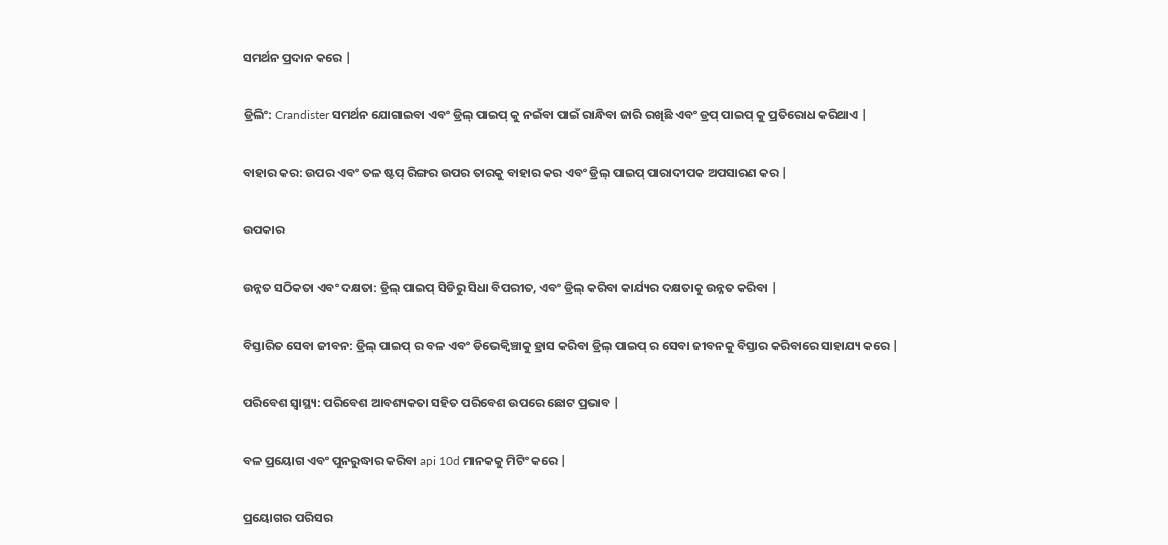ସମର୍ଥନ ପ୍ରଦାନ କରେ |

ଡ୍ରିଲିଂ: Crandister ସମର୍ଥନ ଯୋଗାଇବା ଏବଂ ଡ୍ରିଲ୍ ପାଇପ୍ କୁ ନଇଁବା ପାଇଁ ରାନ୍ଧିବା ଜାରି ରଖିଛି ଏବଂ ଡ୍ରପ୍ ପାଇପ୍ କୁ ପ୍ରତିରୋଧ କରିଥାଏ |

ବାହାର କର: ଉପର ଏବଂ ତଳ ଷ୍ଟପ୍ ରିଙ୍ଗର ଉପର ତାରକୁ ବାହାର କର ଏବଂ ଡ୍ରିଲ୍ ପାଇପ୍ ପାରାଦୀପକ ଅପସାରଣ କର |

ଉପକାର

ଉନ୍ନତ ସଠିକତା ଏବଂ ଦକ୍ଷତା: ଡ୍ରିଲ୍ ପାଇପ୍ ସିଡିରୁ ସିଧା ବିପରୀତ, ଏବଂ ଡ୍ରିଲ୍ କରିବା କାର୍ଯ୍ୟର ଦକ୍ଷତାକୁ ଉନ୍ନତ କରିବା |

ବିସ୍ତାରିତ ସେବା ଜୀବନ: ଡ୍ରିଲ୍ ପାଇପ୍ ର ବଳ ଏବଂ ଡିଭେକ୍ୱିଞ୍ଚାକୁ ହ୍ରାସ କରିବା ଡ୍ରିଲ୍ ପାଇପ୍ ର ସେବା ଜୀବନକୁ ବିସ୍ତାର କରିବାରେ ସାହାଯ୍ୟ କରେ |

ପରିବେଶ ସ୍ୱାସ୍ଥ୍ୟ: ପରିବେଶ ଆବଶ୍ୟକତା ସହିତ ପରିବେଶ ଉପରେ ଛୋଟ ପ୍ରଭାବ |

ବଳ ପ୍ରୟୋଗ ଏବଂ ପୁନରୁଦ୍ଧାର କରିବା api 10d ମାନକକୁ ମିଟିଂ କରେ |

ପ୍ରୟୋଗର ପରିସର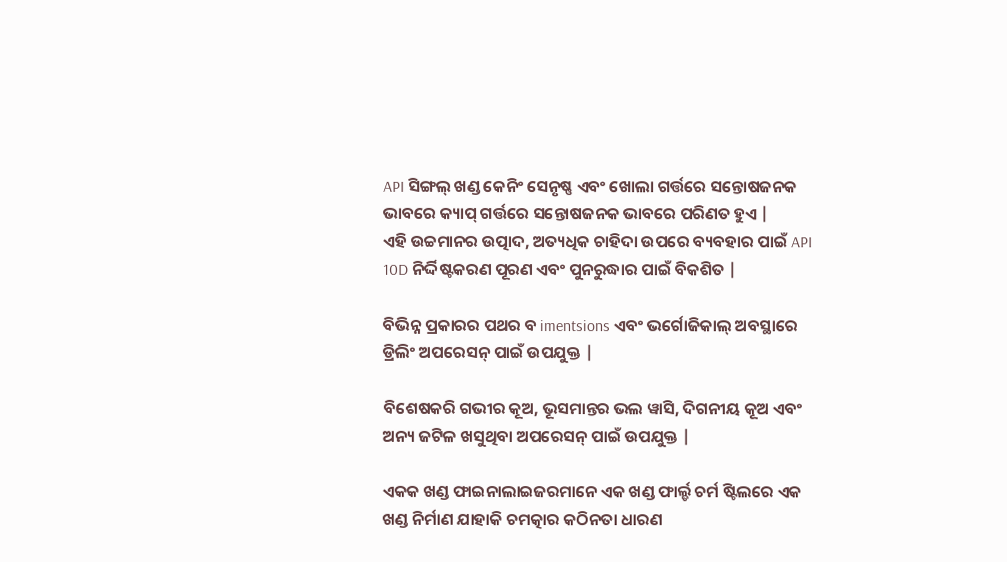API ସିଙ୍ଗଲ୍ ଖଣ୍ଡ କେନିଂ ସେନୃଷ୍ଣ ଏବଂ ଖୋଲା ଗର୍ତ୍ତରେ ସନ୍ତୋଷଜନକ ଭାବରେ କ୍ୟାପ୍ ଗର୍ତ୍ତରେ ସନ୍ତୋଷଜନକ ଭାବରେ ପରିଣତ ହୁଏ |
ଏହି ଉଚ୍ଚମାନର ଉତ୍ପାଦ, ଅତ୍ୟଧିକ ଚାହିଦା ଉପରେ ବ୍ୟବହାର ପାଇଁ API 10D ନିର୍ଦ୍ଦିଷ୍ଟକରଣ ପୂରଣ ଏବଂ ପୁନରୁଦ୍ଧାର ପାଇଁ ବିକଶିତ |

ବିଭିନ୍ନ ପ୍ରକାରର ପଥର ବ imentsions ଏବଂ ଭର୍ଗୋଜିକାଲ୍ ଅବସ୍ଥାରେ ଡ୍ରିଲିଂ ଅପରେସନ୍ ପାଇଁ ଉପଯୁକ୍ତ |

ବିଶେଷକରି ଗଭୀର କୂଅ, ଭୂସମାନ୍ତର ଭଲ ୱାସି, ଦିଗନୀୟ କୂଅ ଏବଂ ଅନ୍ୟ ଜଟିଳ ଖସୁଥିବା ଅପରେସନ୍ ପାଇଁ ଉପଯୁକ୍ତ |

ଏକକ ଖଣ୍ଡ ଫାଇନାଲାଇଜରମାନେ ଏକ ଖଣ୍ଡ ଫାର୍ଲ୍ଡ ଚର୍ମ ଷ୍ଟିଲରେ ଏକ ଖଣ୍ଡ ନିର୍ମାଣ ଯାହାକି ଚମତ୍କାର କଠିନତା ଧାରଣ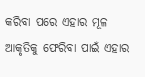କରିବା ପରେ ଏହାର ମୂଳ ଆକୃତିକୁ ଫେରିବା ପାଇଁ ଏହାର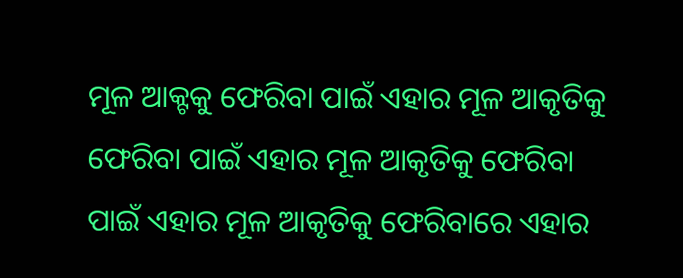ମୂଳ ଆକ୍ଟକୁ ଫେରିବା ପାଇଁ ଏହାର ମୂଳ ଆକୃତିକୁ ଫେରିବା ପାଇଁ ଏହାର ମୂଳ ଆକୃତିକୁ ଫେରିବା ପାଇଁ ଏହାର ମୂଳ ଆକୃତିକୁ ଫେରିବାରେ ଏହାର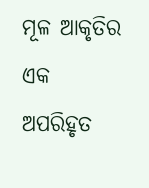ମୂଳ ଆକୃତିର ଏକ ଅପରିହୃତ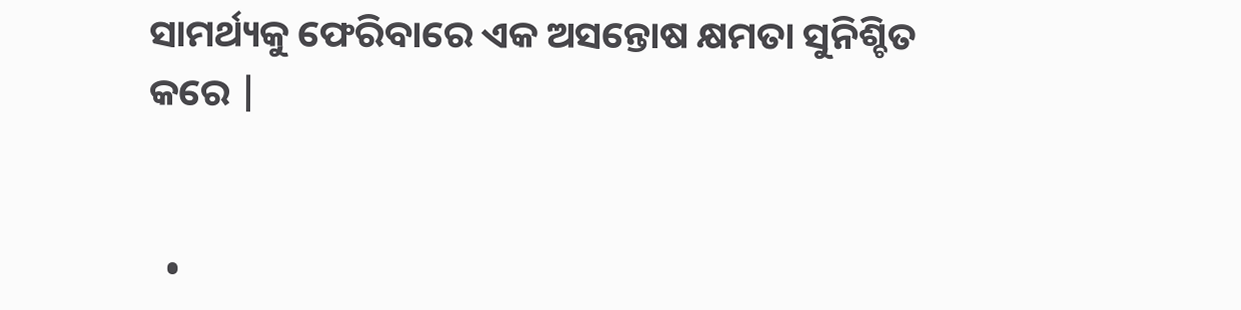ସାମର୍ଥ୍ୟକୁ ଫେରିବାରେ ଏକ ଅସନ୍ତୋଷ କ୍ଷମତା ସୁନିଶ୍ଚିତ କରେ |


  •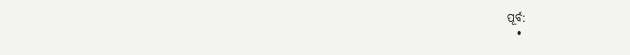ପୂର୍ବ:
  •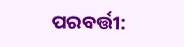ପରବର୍ତ୍ତୀ: